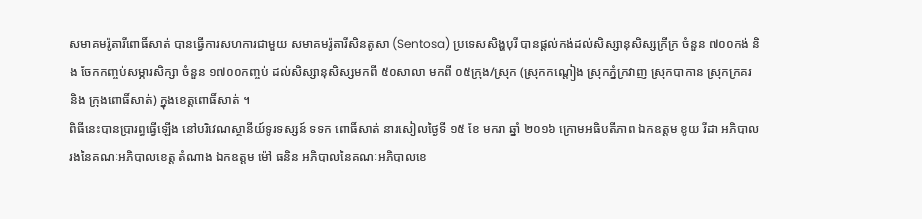សមាគមរ៉ូតារីពោធិ៍សាត់ បានធ្វើការសហការជាមួយ សមាគមរ៉ូតារីសិនតូសា (Sentosa) ប្រទេសសិង្ហបុរី បានផ្តល់កង់ដល់សិស្សានុសិស្សក្រីក្រ ចំនួន ៧០០កង់ និង ចែកកញ្ចប់សម្ភារសិក្សា ចំនួន ១៧០០កញ្ចប់ ដល់សិស្សានុសិស្សមកពី ៥០សាលា មកពី ០៥ក្រុង/ស្រុក (ស្រុកកណ្តៀង ស្រុកភ្នំក្រវាញ ស្រុកបាកាន ស្រុកក្រគរ និង ក្រុងពោធិ៍សាត់) ក្នុងខេត្តពោធិ៍សាត់ ។
ពិធីនេះបានប្រារព្ធធ្វើឡើង នៅបរិវេណស្ថានីយ៍ទូរទស្សន៍ ទទក ពោធិ៍សាត់ នារសៀលថ្ងៃទី ១៥ ខែ មករា ឆ្នាំ ២០១៦ ក្រោមអធិបតីភាព ឯកឧត្តម ខូយ រីដា អភិបាលរងនៃគណៈអភិបាលខេត្ត តំណាង ឯកឧត្តម ម៉ៅ ធនិន អភិបាលនៃគណៈអភិបាលខេ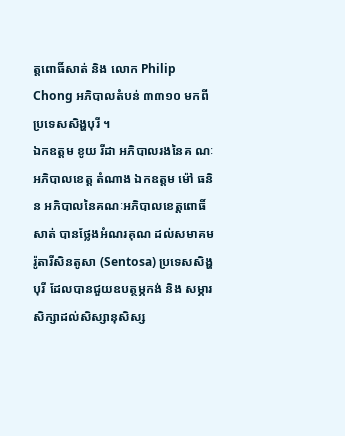ត្តពោធិ៍សាត់ និង លោក Philip Chong អភិបាលតំបន់ ៣៣១០ មកពីប្រទេសសិង្ហបុរី ។
ឯកឧត្តម ខូយ រីដា អភិបាលរងនៃគ ណៈអភិបាលខេត្ត តំណាង ឯកឧត្តម ម៉ៅ ធនិន អភិបាលនៃគណៈអភិបាលខេត្តពោធិ៍សាត់ បានថ្លែងអំណរគុណ ដល់សមាគមរ៉ូតារីសិនតូសា (Sentosa) ប្រទេសសិង្ហបុរី ដែលបានជួយឧបត្ថម្ភកង់ និង សម្ភារសិក្សាដល់សិស្សានុសិស្ស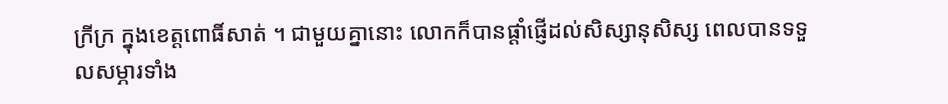ក្រីក្រ ក្នុងខេត្តពោធិ៍សាត់ ។ ជាមួយគ្នានោះ លោកក៏បានផ្តាំផ្ញើដល់សិស្សានុសិស្ស ពេលបានទទួលសម្ភារទាំង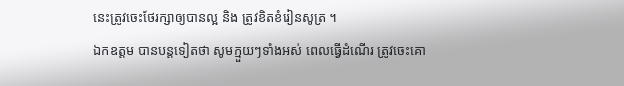នេះត្រូវចេះថែរក្សាឲ្យបានល្អ និង ត្រូវខិតខំរៀនសូត្រ ។
ឯកឧត្តម បានបន្តទៀតថា សូមក្មួយៗទាំងអស់ ពេលធ្វើដំណើរ ត្រូវចេះគោ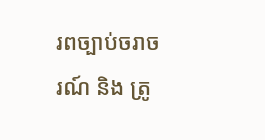រពច្បាប់ចរាចរណ៍ និង ត្រូ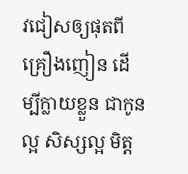វជៀសឲ្យផុតពីគ្រឿងញៀន ដើម្បីក្លាយខ្លួន ជាកូនល្អ សិស្សល្អ មិត្ត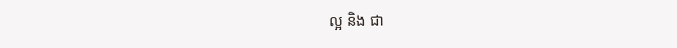ល្អ និង ជា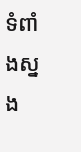ទំពាំងស្នង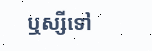ឬស្សីទៅ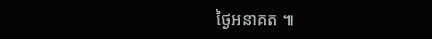ថ្ងៃអនាគត ៕